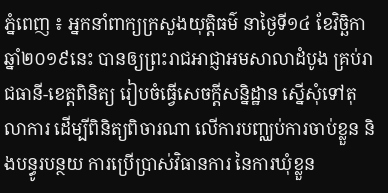ភ្នំពេញ ៖ អ្នកនាំពាក្យក្រសួងយុត្តិធម៌ នាថ្ងៃទី១៤ ខែវិច្ឆិកា ឆ្នាំ២០១៩នេះ បានឲ្យព្រះរាជអាជ្ញាអមសាលាដំបូង គ្រប់រាជធានី-ខេត្តពិនិត្យ រៀបចំធ្វើសេចក្តីសន្និដ្ឋាន ស្នើសុំទៅតុលាការ ដើម្បីពិនិត្យពិចារណា លើការបញ្ឈប់ការចាប់ខ្លួន និងបន្ធូរបន្ថយ ការប្រើប្រាស់វិធានការ នៃការឃុំខ្លួន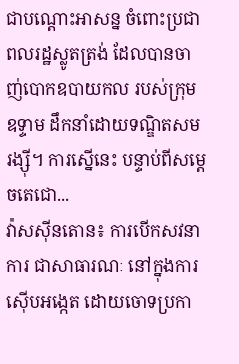ជាបណ្តោះអាសន្ន ចំពោះប្រជាពលរដ្ឋស្លូតត្រង់ ដែលបានចាញ់បោកឧបាយកល របស់ក្រុមឧទ្ទាម ដឹកនាំដោយទណ្ឌិតសម រង្ស៊ី។ ការស្នើនេះ បន្ទាប់ពីសម្ដេចតេជោ...
វ៉ាសស៊ីនតោន៖ ការបើកសវនាការ ជាសាធារណៈ នៅក្នុងការស៊ើបអង្កេត ដោយចោទប្រកា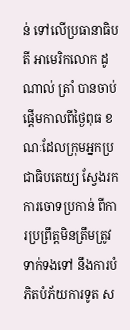ន់ ទៅលើប្រធានាធិបតី អាមេរិកលោក ដូណាល់ ត្រាំ បានចាប់ផ្តើមកាលពីថ្ងៃពុធ ខណៈដែលក្រុមអ្នកប្រជាធិបតេយ្យ ស្វែងរកការចោទប្រកាន់ ពីការប្រព្រឹត្តមិនត្រឹមត្រូវទាក់ទងទៅ នឹងការបំភិតបំភ័យការទូត ស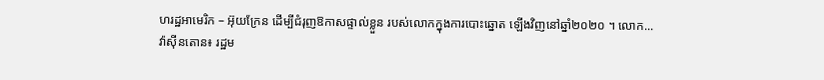ហរដ្ឋអាមេរិក – អ៊ុយក្រែន ដើម្បីជំរុញឱកាសផ្ទាល់ខ្លួន របស់លោកក្នុងការបោះឆ្នោត ឡើងវិញនៅឆ្នាំ២០២០ ។ លោក...
វ៉ាស៊ីនតោន៖ រដ្ឋម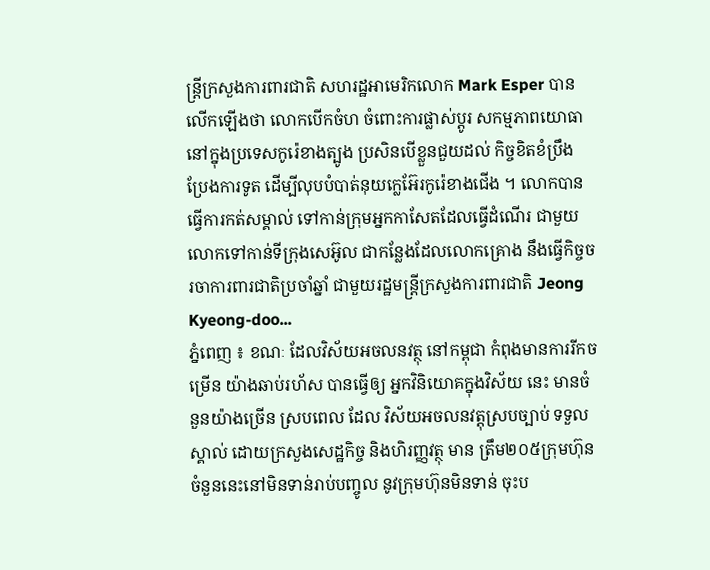ន្រ្តីក្រសួងការពារជាតិ សហរដ្ឋអាមេរិកលោក Mark Esper បានលើកឡើងថា លោកបើកចំហ ចំពោះការផ្លាស់ប្តូរ សកម្មភាពយោធា នៅក្នុងប្រទេសកូរ៉េខាងត្បូង ប្រសិនបើខ្លួនជួយដល់ កិច្ចខិតខំប្រឹងប្រែងការទូត ដើម្បីលុបបំបាត់នុយក្លេអ៊ែរកូរ៉េខាងជើង ។ លោកបានធ្វើការកត់សម្គាល់ ទៅកាន់ក្រុមអ្នកកាសែតដែលធ្វើដំណើរ ជាមួយលោកទៅកាន់ទីក្រុងសេអ៊ូល ជាកន្លែងដែលលោកគ្រោង នឹងធ្វើកិច្ចចរចាការពារជាតិប្រចាំឆ្នាំ ជាមួយរដ្ឋមន្រ្តីក្រសួងការពារជាតិ Jeong Kyeong-doo...
ភ្នំពេញ ៖ ខណៈ ដែលវិស័យអចលនវត្ថុ នៅកម្ពុជា កំពុងមានការរីកចម្រើន យ៉ាងឆាប់រហ័ស បានធ្វើឲ្យ អ្នកវិនិយោគក្នុងវិស័យ នេះ មានចំនួនយ៉ាងច្រើន ស្របពេល ដែល វិស័យអចលនវត្តុស្របច្បាប់ ទទួលស្គាល់ ដោយក្រសួងសេដ្ឋកិច្ច និងហិរញ្ញវត្ថុ មាន ត្រឹម២០៥ក្រុមហ៊ុន ចំនួននេះនៅមិនទាន់រាប់បញ្ចូល នូវក្រុមហ៊ុនមិនទាន់ ចុះប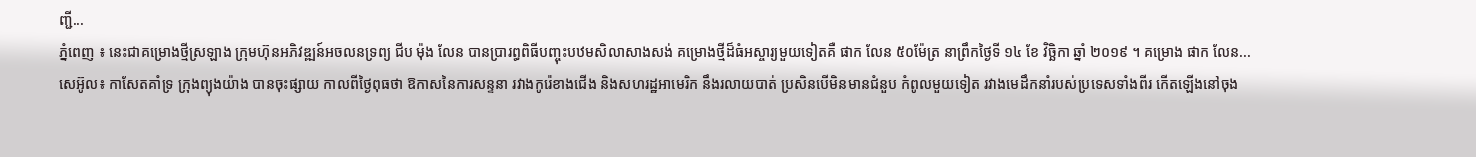ញ្ជី...
ភ្នំពេញ ៖ នេះជាគម្រោងថ្មីស្រឡាង ក្រុមហ៊ុនអភិវឌ្ឍន៍អចលនទ្រព្យ ជីប ម៉ុង លែន បានប្រារព្ធពិធីបញ្ចុះបឋមសិលាសាងសង់ គម្រោងថ្មីដ៏ធំអស្ចារ្យមួយទៀតគឺ ផាក លែន ៥០ម៉ែត្រ នាព្រឹកថ្ងៃទី ១៤ ខែ វិច្ឆិកា ឆ្នាំ ២០១៩ ។ គម្រោង ផាក លែន...
សេអ៊ូល៖ កាសែតគាំទ្រ ក្រុងព្យុងយ៉ាង បានចុះផ្សាយ កាលពីថ្ងៃពុធថា ឱកាសនៃការសន្ទនា រវាងកូរ៉េខាងជើង និងសហរដ្ឋអាមេរិក នឹងរលាយបាត់ ប្រសិនបើមិនមានជំនួប កំពូលមួយទៀត រវាងមេដឹកនាំរបស់ប្រទេសទាំងពីរ កើតឡើងនៅចុង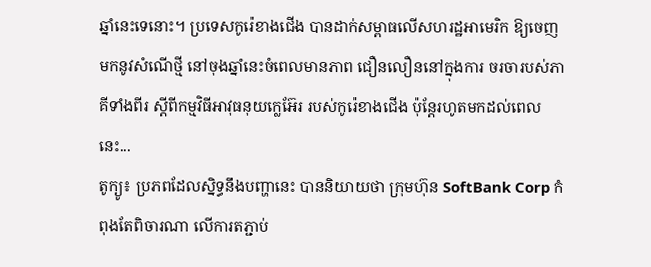ឆ្នាំនេះទេនោះ។ ប្រទេសកូរ៉េខាងជើង បានដាក់សម្ពាធលើសហរដ្ឋអាមេរិក ឱ្យចេញមកនូវសំណើថ្មី នៅចុងឆ្នាំនេះចំពេលមានភាព ជឿនលឿននៅក្នុងការ ចរចារបស់ភាគីទាំងពីរ ស្តីពីកម្មវិធីអាវុធនុយក្លេអ៊ែរ របស់កូរ៉េខាងជើង ប៉ុន្ដែរហូតមកដល់ពេលនេះ...
តូក្យូ៖ ប្រភពដែលស្និទ្ធនឹងបញ្ហានេះ បាននិយាយថា ក្រុមហ៊ុន SoftBank Corp កំពុងតែពិចារណា លើការតភ្ជាប់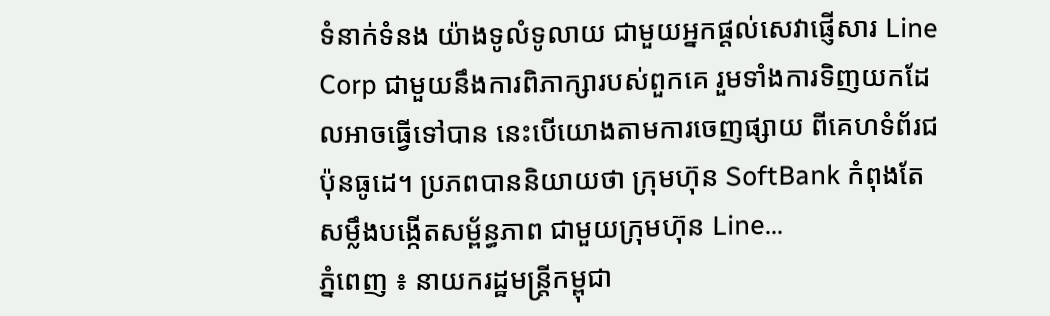ទំនាក់ទំនង យ៉ាងទូលំទូលាយ ជាមួយអ្នកផ្តល់សេវាផ្ញើសារ Line Corp ជាមួយនឹងការពិភាក្សារបស់ពួកគេ រួមទាំងការទិញយកដែលអាចធ្វើទៅបាន នេះបើយោងតាមការចេញផ្សាយ ពីគេហទំព័រជប៉ុនធូដេ។ ប្រភពបាននិយាយថា ក្រុមហ៊ុន SoftBank កំពុងតែសម្លឹងបង្កើតសម្ព័ន្ធភាព ជាមួយក្រុមហ៊ុន Line...
ភ្នំពេញ ៖ នាយករដ្ឋមន្រ្តីកម្ពុជា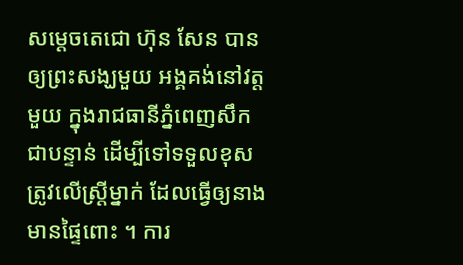សម្តេចតេជោ ហ៊ុន សែន បានឲ្យព្រះសង្ឃមួយ អង្គគង់នៅវត្តមួយ ក្នុងរាជធានីភ្នំពេញសឹកជាបន្ទាន់ ដើម្បីទៅទទួលខុសត្រូវលើស្រ្តីម្នាក់ ដែលធ្វើឲ្យនាងមានផ្ទៃពោះ ។ ការ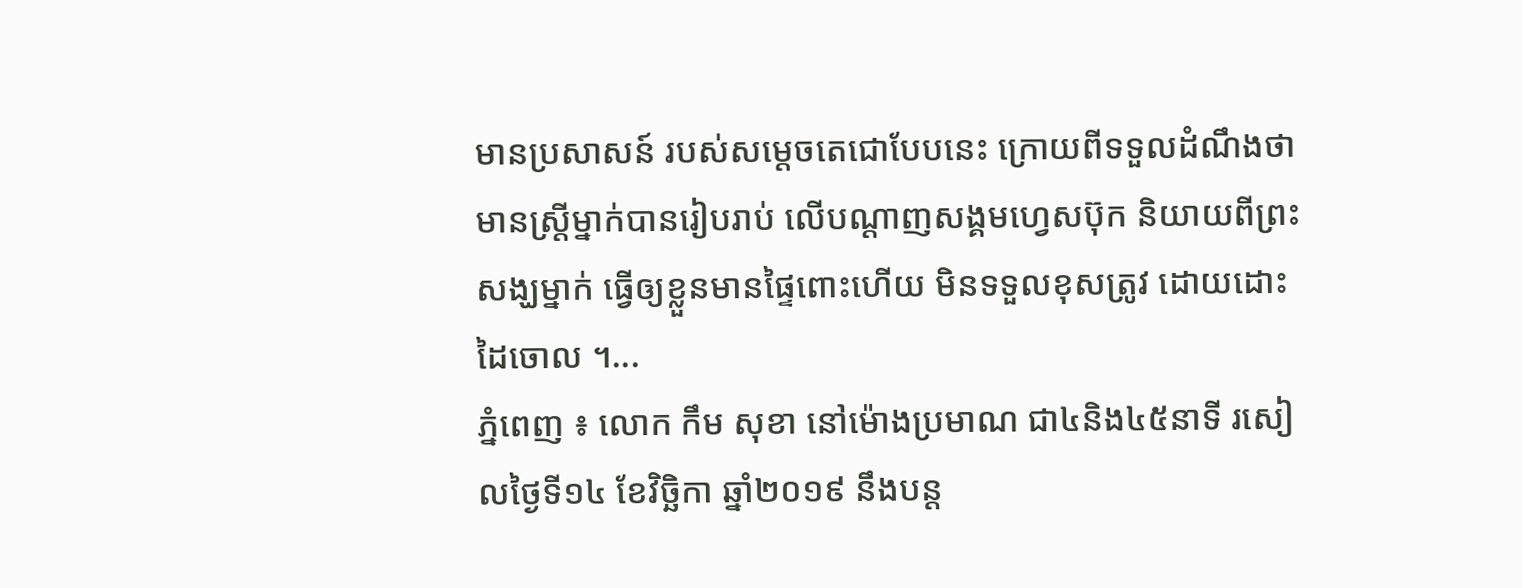មានប្រសាសន៍ របស់សម្តេចតេជោបែបនេះ ក្រោយពីទទួលដំណឹងថា មានស្រ្តីម្នាក់បានរៀបរាប់ លើបណ្តាញសង្គមហ្វេសប៊ុក និយាយពីព្រះសង្ឃម្នាក់ ធ្វើឲ្យខ្លួនមានផ្ទៃពោះហើយ មិនទទួលខុសត្រូវ ដោយដោះដៃចោល ។...
ភ្នំពេញ ៖ លោក កឹម សុខា នៅម៉ោងប្រមាណ ជា៤និង៤៥នាទី រសៀលថ្ងៃទី១៤ ខែវិច្ឆិកា ឆ្នាំ២០១៩ នឹងបន្ត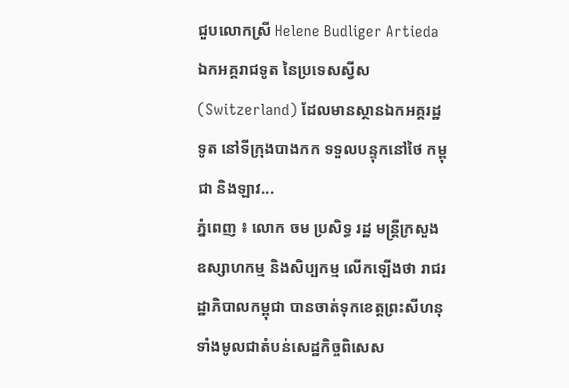ជួបលោកស្រី Helene Budliger Artieda ឯកអគ្គរាជទូត នៃប្រទេសស្វីស (Switzerland) ដែលមានស្ថានឯកអគ្គរដ្ឋទូត នៅទីក្រុងបាងកក ទទួលបន្ទុកនៅថៃ កម្ពុជា និងឡាវ...
ភ្នំពេញ ៖ លោក ចម ប្រសិទ្ធ រដ្ឋ មន្ត្រីក្រសួងឧស្សាហកម្ម និងសិប្បកម្ម លើកឡើងថា រាជរដ្ឋាភិបាលកម្ពុជា បានចាត់ទុកខេត្តព្រះសីហនុ ទាំងមូលជាតំបន់សេដ្ឋកិច្ចពិសេស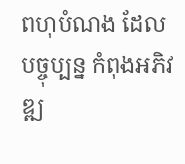ពហុបំណង ដែលបច្ចុប្បន្ន កំពុងអភិវឌ្ឍ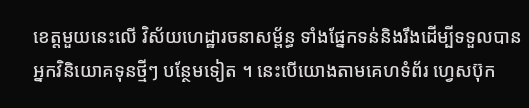ខេត្តមួយនេះលើ វិស័យហេដ្ឋារចនាសម្ព័ន្ធ ទាំងផ្នែកទន់និងរឹងដើម្បីទទួលបានអ្នកវិនិយោគទុនថ្មីៗ បន្ថែមទៀត ។ នេះបើយោងតាមគេហទំព័រ ហ្វេសប៊ុក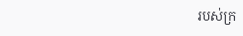របស់ក្រ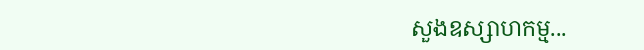សួងឧស្សាហកម្ម...